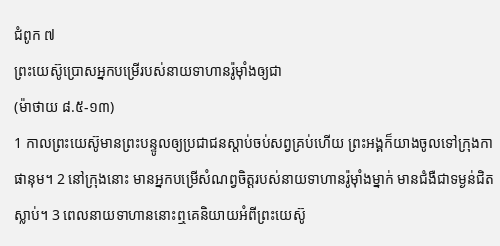ជំពូក ៧
ព្រះយេស៊ូប្រោសអ្នកបម្រើរបស់នាយទាហានរ៉ូម៉ាំងឲ្យជា
(ម៉ាថាយ ៨.៥-១៣)
1 កាលព្រះយេស៊ូមានព្រះបន្ទូលឲ្យប្រជាជនស្ដាប់ចប់សព្វគ្រប់ហើយ ព្រះអង្គក៏យាងចូលទៅក្រុងកាផានុម។ 2 នៅក្រុងនោះ មានអ្នកបម្រើសំណព្វចិត្តរបស់នាយទាហានរ៉ូម៉ាំងម្នាក់ មានជំងឺជាទម្ងន់ជិតស្លាប់។ 3 ពេលនាយទាហាននោះឮគេនិយាយអំពីព្រះយេស៊ូ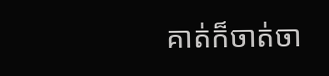គាត់ក៏ចាត់ចា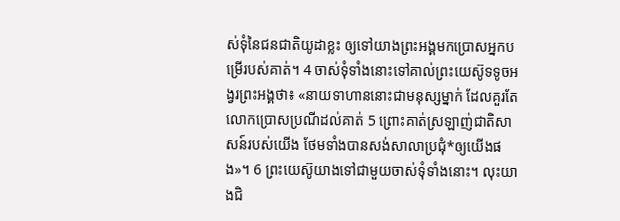ស់ទុំនៃជនជាតិយូដាខ្លះ ឲ្យទៅយាងព្រះអង្គមកប្រោសអ្នកបម្រើរបស់គាត់។ 4 ចាស់ទុំទាំងនោះទៅគាល់ព្រះយេស៊ូទទូចអង្វរព្រះអង្គថា៖ «នាយទាហាននោះជាមនុស្សម្នាក់ ដែលគួរតែលោកប្រោសប្រណីដល់គាត់ 5 ព្រោះគាត់ស្រឡាញ់ជាតិសាសន៍របស់យើង ថែមទាំងបានសង់សាលាប្រជុំ*ឲ្យយើងផង»។ 6 ព្រះយេស៊ូយាងទៅជាមួយចាស់ទុំទាំងនោះ។ លុះយាងជិ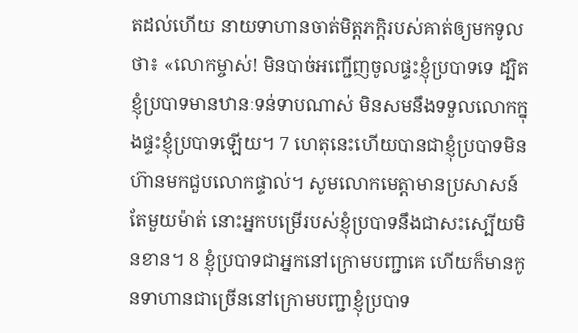តដល់ហើយ នាយទាហានចាត់មិត្តភក្ដិរបស់គាត់ឲ្យមកទូលថា៖ «លោកម្ចាស់! មិនបាច់អញ្ជើញចូលផ្ទះខ្ញុំប្របាទទេ ដ្បិតខ្ញុំប្របាទមានឋានៈទន់ទាបណាស់ មិនសមនឹងទទួលលោកក្នុងផ្ទះខ្ញុំប្របាទឡើយ។ 7 ហេតុនេះហើយបានជាខ្ញុំប្របាទមិនហ៊ានមកជួបលោកផ្ទាល់។ សូមលោកមេត្តាមានប្រសាសន៍តែមួយម៉ាត់ នោះអ្នកបម្រើរបស់ខ្ញុំប្របាទនឹងជាសះស្បើយមិនខាន។ 8 ខ្ញុំប្របាទជាអ្នកនៅក្រោមបញ្ជាគេ ហើយក៏មានកូនទាហានជាច្រើននៅក្រោមបញ្ជាខ្ញុំប្របាទ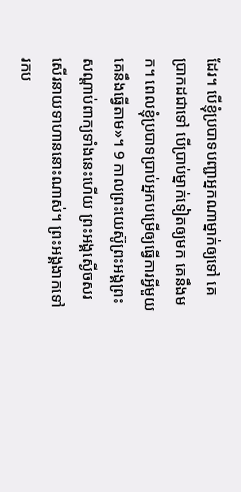ដែរ។ បើខ្ញុំប្របាទបញ្ជាអ្នកណាម្នាក់ឲ្យទៅ គេប្រាកដជាទៅ បើប្រាប់ម្នាក់ទៀតឲ្យមក គេនឹងមក។ ពេលខ្ញុំប្របាទប្រាប់អ្នកបម្រើឲ្យធ្វើការអ្វីមួយ គេនឹងធ្វើតាម»។ 9 កាលព្រះយេស៊ូព្រះអង្គព្រះសណ្ដាប់ពាក្យទាំងនេះហើយ ព្រះអង្គស្ងើចសរសើរនាយទាហាននោះណាស់។ ព្រះអង្គងាកទៅរកប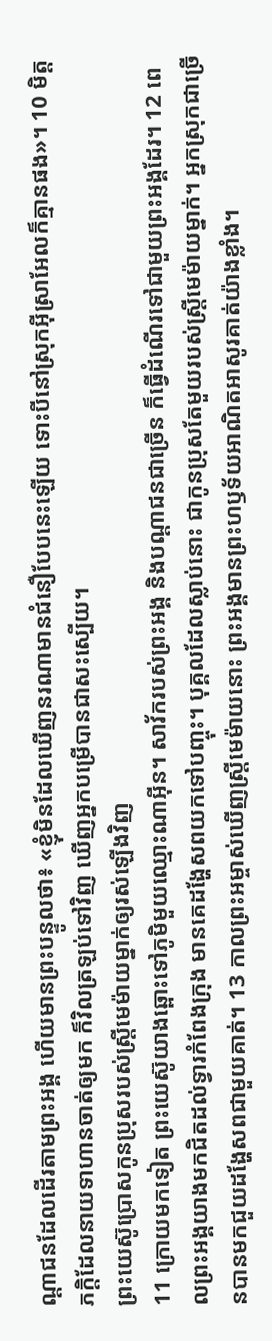ណ្ដាជនដែលដើរតាមព្រះអង្គ ហើយមានព្រះបន្ទូលថា៖ «ខ្ញុំមិនដែលឃើញនរណាមានជំនឿបែបនេះឡើយ ទោះបីនៅស្រុកអ៊ីស្រាអែលក៏គ្មានផង»។ 10 មិត្តភក្ដិដែលនាយទាហានចាត់ឲ្យមក ក៏វិលត្រឡប់ទៅវិញ ឃើញអ្នកបម្រើបានជាសះស្បើយ។
ព្រះយេស៊ូប្រោសកូនប្រុសរបស់ស្ត្រីមេម៉ាយម្នាក់ឲ្យរស់ឡើងវិញ
11 ក្រោយមកទៀត ព្រះយេស៊ូយាងឆ្ពោះទៅភូមិមួយឈ្មោះណាអ៊ីន។ សាវ័ករបស់ព្រះអង្គ និងបណ្ដាជនជាច្រើន ក៏ធ្វើដំណើរទៅជាមួយព្រះអង្គដែរ។ 12 ពេលព្រះអង្គយាងមកជិតដល់ទ្វារកំពែងក្រុង មានគេដង្ហែសពយកទៅបញ្ចុះ។ បុគ្គលដែលស្លាប់នោះ ជាកូនប្រុសតែមួយរបស់ស្ត្រីមេម៉ាយម្នាក់។ អ្នកស្រុកជាច្រើនបានមកជួយដង្ហែសពជាមួយគាត់។ 13 កាលព្រះអម្ចាស់ឃើញស្ត្រីមេម៉ាយនោះ ព្រះអង្គមានព្រះហឫទ័យអាណិតអាសូរគាត់យ៉ាងខ្លាំង។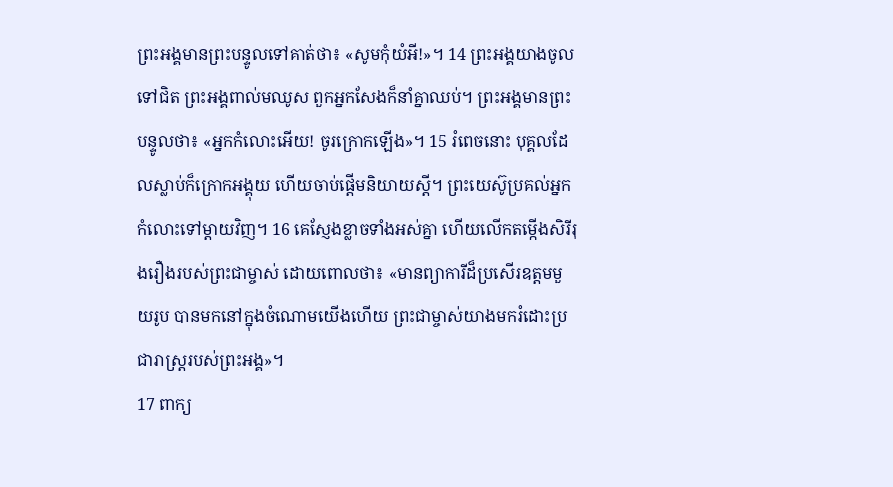ព្រះអង្គមានព្រះបន្ទូលទៅគាត់ថា៖ «សូមកុំយំអី!»។ 14 ព្រះអង្គយាងចូលទៅជិត ព្រះអង្គពាល់មឈូស ពួកអ្នកសែងក៏នាំគ្នាឈប់។ ព្រះអង្គមានព្រះបន្ទូលថា៖ «អ្នកកំលោះអើយ! ចូរក្រោកឡើង»។ 15 រំពេចនោះ បុគ្គលដែលស្លាប់ក៏ក្រោកអង្គុយ ហើយចាប់ផ្ដើមនិយាយស្ដី។ ព្រះយេស៊ូប្រគល់អ្នកកំលោះទៅម្ដាយវិញ។ 16 គេស្ញែងខ្លាចទាំងអស់គ្នា ហើយលើកតម្កើងសិរីរុងរឿងរបស់ព្រះជាម្ចាស់ ដោយពោលថា៖ «មានព្យាការីដ៏ប្រសើរឧត្ដមមួយរូប បានមកនៅក្នុងចំណោមយើងហើយ ព្រះជាម្ចាស់យាងមករំដោះប្រជារាស្ដ្ររបស់ព្រះអង្គ»។
17 ពាក្យ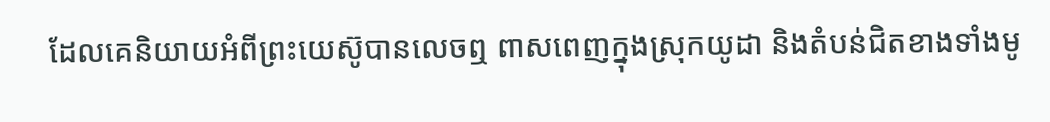ដែលគេនិយាយអំពីព្រះយេស៊ូបានលេចឮ ពាសពេញក្នុងស្រុកយូដា និងតំបន់ជិតខាងទាំងមូ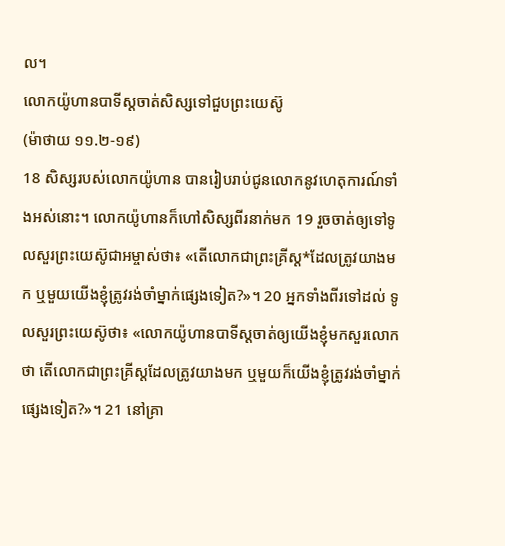ល។
លោកយ៉ូហានបាទីស្ដចាត់សិស្សទៅជួបព្រះយេស៊ូ
(ម៉ាថាយ ១១.២-១៩)
18 សិស្សរបស់លោកយ៉ូហាន បានរៀបរាប់ជូនលោកនូវហេតុការណ៍ទាំងអស់នោះ។ លោកយ៉ូហានក៏ហៅសិស្សពីរនាក់មក 19 រួចចាត់ឲ្យទៅទូលសួរព្រះយេស៊ូជាអម្ចាស់ថា៖ «តើលោកជាព្រះគ្រីស្ដ*ដែលត្រូវយាងមក ឬមួយយើងខ្ញុំត្រូវរង់ចាំម្នាក់ផ្សេងទៀត?»។ 20 អ្នកទាំងពីរទៅដល់ ទូលសួរព្រះយេស៊ូថា៖ «លោកយ៉ូហានបាទីស្ដចាត់ឲ្យយើងខ្ញុំមកសួរលោកថា តើលោកជាព្រះគ្រីស្ដដែលត្រូវយាងមក ឬមួយក៏យើងខ្ញុំត្រូវរង់ចាំម្នាក់ផ្សេងទៀត?»។ 21 នៅគ្រា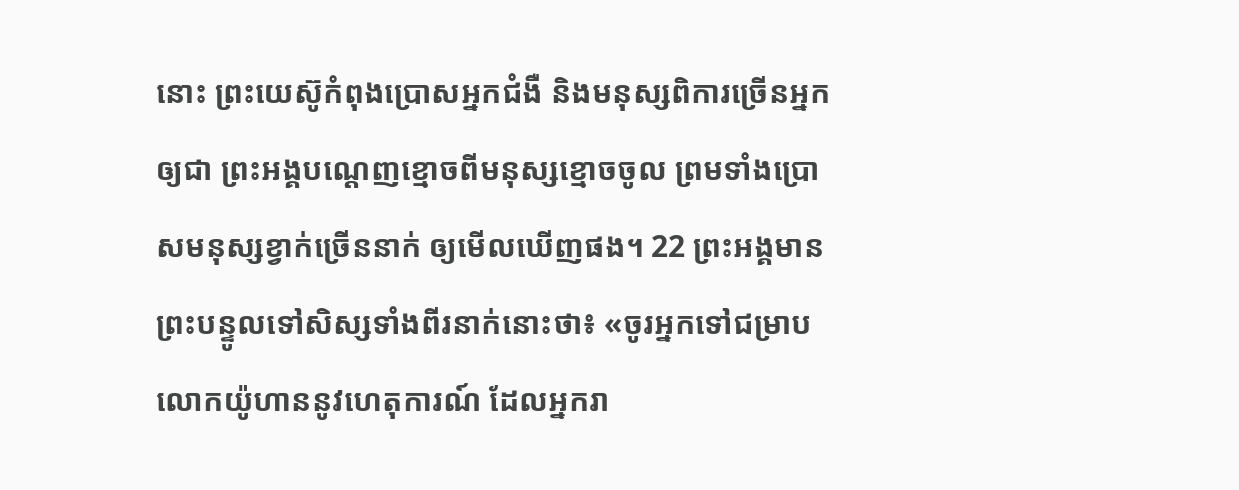នោះ ព្រះយេស៊ូកំពុងប្រោសអ្នកជំងឺ និងមនុស្សពិការច្រើនអ្នកឲ្យជា ព្រះអង្គបណ្ដេញខ្មោចពីមនុស្សខ្មោចចូល ព្រមទាំងប្រោសមនុស្សខ្វាក់ច្រើននាក់ ឲ្យមើលឃើញផង។ 22 ព្រះអង្គមានព្រះបន្ទូលទៅសិស្សទាំងពីរនាក់នោះថា៖ «ចូរអ្នកទៅជម្រាបលោកយ៉ូហាននូវហេតុការណ៍ ដែលអ្នករា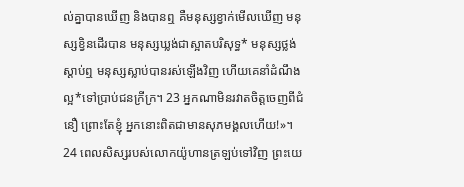ល់គ្នាបានឃើញ និងបានឮ គឺមនុស្សខ្វាក់មើលឃើញ មនុស្សខ្វិនដើរបាន មនុស្សឃ្លង់ជាស្អាតបរិសុទ្ធ* មនុស្សថ្លង់ស្ដាប់ឮ មនុស្សស្លាប់បានរស់ឡើងវិញ ហើយគេនាំដំណឹងល្អ*ទៅប្រាប់ជនក្រីក្រ។ 23 អ្នកណាមិនរវាតចិត្តចេញពីជំនឿ ព្រោះតែខ្ញុំ អ្នកនោះពិតជាមានសុភមង្គលហើយ!»។ 24 ពេលសិស្សរបស់លោកយ៉ូហានត្រឡប់ទៅវិញ ព្រះយេ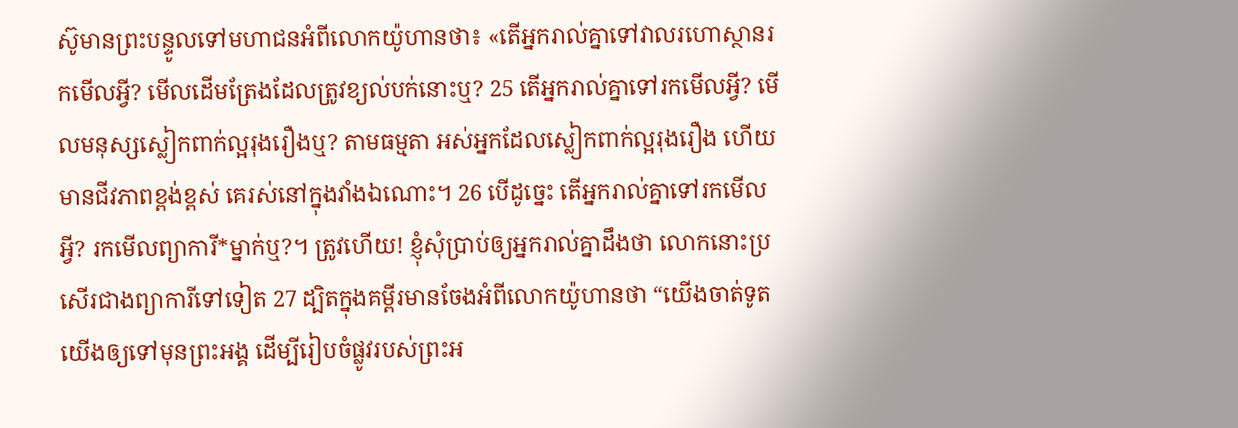ស៊ូមានព្រះបន្ទូលទៅមហាជនអំពីលោកយ៉ូហានថា៖ «តើអ្នករាល់គ្នាទៅវាលរហោស្ថានរកមើលអ្វី? មើលដើមត្រែងដែលត្រូវខ្យល់បក់នោះឬ? 25 តើអ្នករាល់គ្នាទៅរកមើលអ្វី? មើលមនុស្សស្លៀកពាក់ល្អរុងរឿងឬ? តាមធម្មតា អស់អ្នកដែលស្លៀកពាក់ល្អរុងរឿង ហើយមានជីវភាពខ្ពង់ខ្ពស់ គេរស់នៅក្នុងវាំងឯណោះ។ 26 បើដូច្នេះ តើអ្នករាល់គ្នាទៅរកមើលអ្វី? រកមើលព្យាការី*ម្នាក់ឬ?។ ត្រូវហើយ! ខ្ញុំសុំប្រាប់ឲ្យអ្នករាល់គ្នាដឹងថា លោកនោះប្រសើរជាងព្យាការីទៅទៀត 27 ដ្បិតក្នុងគម្ពីរមានចែងអំពីលោកយ៉ូហានថា “យើងចាត់ទូតយើងឲ្យទៅមុនព្រះអង្គ ដើម្បីរៀបចំផ្លូវរបស់ព្រះអ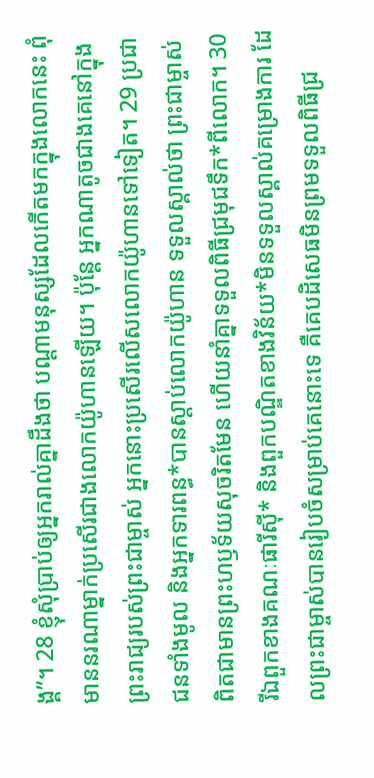ង្គ”។ 28 ខ្ញុំសុំប្រាប់ឲ្យអ្នករាល់គ្នាដឹងថា បណ្ដាមនុស្សដែលកើតមកក្នុងលោកនេះ ពុំមាននរណាម្នាក់ប្រសើរជាងលោកយ៉ូហានឡើយ។ ប៉ុន្តែ អ្នកណាតូចជាងគេនៅក្នុងព្រះរាជ្យរបស់ព្រះជាម្ចាស់ អ្នកនោះប្រសើរលើសលោកយ៉ូហានទៅទៀត។ 29 ប្រជាជនទាំងមូល និងអ្នកទារពន្ធ*បានស្ដាប់លោកយ៉ូហាន ទទួលស្គាល់ថា ព្រះជាម្ចាស់ពិតជាមានព្រះហឫទ័យសុចរិតមែន ហើយនាំគ្នាទទួលពិធីជ្រមុជទឹក*ពីលោក។ 30 រីឯពួកខាងគណៈផារីស៊ី* និងពួកបណ្ឌិតខាងវិន័យ*មិនទទួលស្គាល់គម្រោងការ ដែលព្រះជាម្ចាស់បានរៀបចំសម្រាប់គេនោះទេ គឺគេបដិសេធមិនព្រមទទួលពិធីជ្រ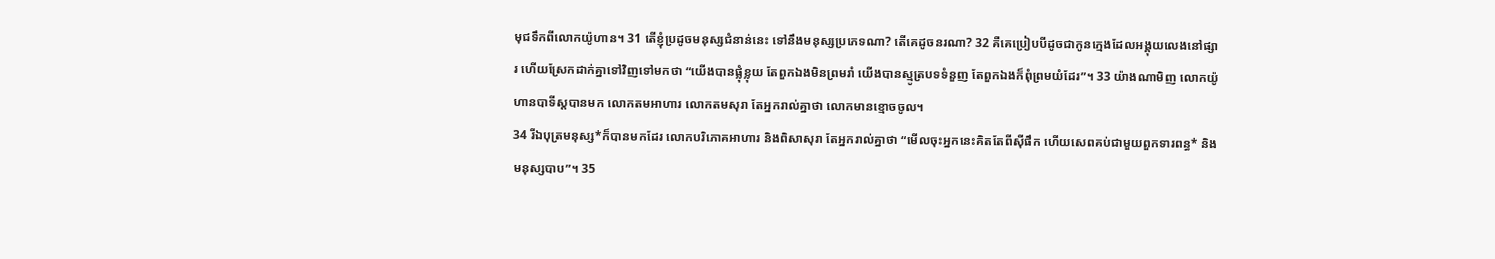មុជទឹកពីលោកយ៉ូហាន។ 31 តើខ្ញុំប្រដូចមនុស្សជំនាន់នេះ ទៅនឹងមនុស្សប្រភេទណា? តើគេដូចនរណា? 32 គឺគេប្រៀបបីដូចជាកូនក្មេងដែលអង្គុយលេងនៅផ្សារ ហើយស្រែកដាក់គ្នាទៅវិញទៅមកថា “យើងបានផ្លុំខ្លុយ តែពួកឯងមិនព្រមរាំ យើងបានស្មូត្របទទំនួញ តែពួកឯងក៏ពុំព្រមយំដែរ”។ 33 យ៉ាងណាមិញ លោកយ៉ូហានបាទីស្ដបានមក លោកតមអាហារ លោកតមសុរា តែអ្នករាល់គ្នាថា លោកមានខ្មោចចូល។
34 រីឯបុត្រមនុស្ស*ក៏បានមកដែរ លោកបរិភោគអាហារ និងពិសាសុរា តែអ្នករាល់គ្នាថា “មើលចុះអ្នកនេះគិតតែពីស៊ីផឹក ហើយសេពគប់ជាមួយពួកទារពន្ធ* និងមនុស្សបាប”។ 35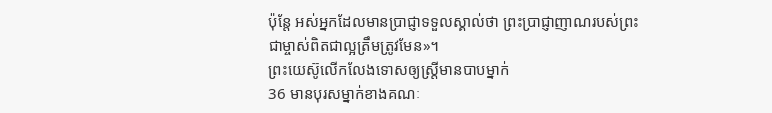ប៉ុន្តែ អស់អ្នកដែលមានប្រាជ្ញាទទួលស្គាល់ថា ព្រះប្រាជ្ញាញាណរបស់ព្រះជាម្ចាស់ពិតជាល្អត្រឹមត្រូវមែន»។
ព្រះយេស៊ូលើកលែងទោសឲ្យស្ត្រីមានបាបម្នាក់
36 មានបុរសម្នាក់ខាងគណៈ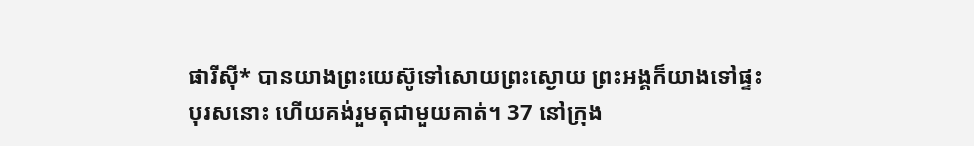ផារីស៊ី* បានយាងព្រះយេស៊ូទៅសោយព្រះស្ងោយ ព្រះអង្គក៏យាងទៅផ្ទះបុរសនោះ ហើយគង់រួមតុជាមួយគាត់។ 37 នៅក្រុង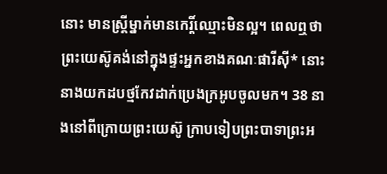នោះ មានស្ត្រីម្នាក់មានកេរ្តិ៍ឈ្មោះមិនល្អ។ ពេលឮថាព្រះយេស៊ូគង់នៅក្នុងផ្ទះអ្នកខាងគណៈផារីស៊ី* នោះនាងយកដបថ្មកែវដាក់ប្រេងក្រអូបចូលមក។ 38 នាងនៅពីក្រោយព្រះយេស៊ូ ក្រាបទៀបព្រះបាទាព្រះអ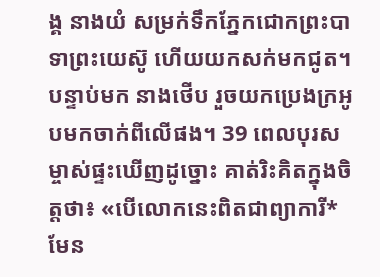ង្គ នាងយំ សម្រក់ទឹកភ្នែកជោកព្រះបាទាព្រះយេស៊ូ ហើយយកសក់មកជូត។ បន្ទាប់មក នាងថើប រួចយកប្រេងក្រអូបមកចាក់ពីលើផង។ 39 ពេលបុរសម្ចាស់ផ្ទះឃើញដូច្នោះ គាត់រិះគិតក្នុងចិត្តថា៖ «បើលោកនេះពិតជាព្យាការី*មែន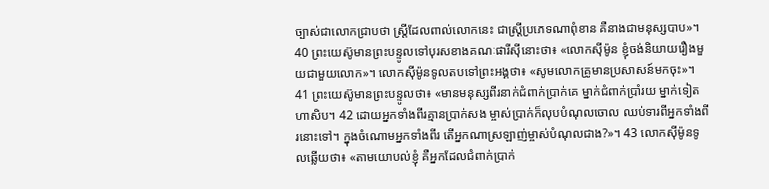ច្បាស់ជាលោកជ្រាបថា ស្ត្រីដែលពាល់លោកនេះ ជាស្ត្រីប្រភេទណាពុំខាន គឺនាងជាមនុស្សបាប»។ 40 ព្រះយេស៊ូមានព្រះបន្ទូលទៅបុរសខាងគណៈផារីស៊ីនោះថា៖ «លោកស៊ីម៉ូន ខ្ញុំចង់និយាយរឿងមួយជាមួយលោក»។ លោកស៊ីម៉ូនទូលតបទៅព្រះអង្គថា៖ «សូមលោកគ្រូមានប្រសាសន៍មកចុះ»។ 41 ព្រះយេស៊ូមានព្រះបន្ទូលថា៖ «មានមនុស្សពីរនាក់ជំពាក់ប្រាក់គេ ម្នាក់ជំពាក់ប្រាំរយ ម្នាក់ទៀតហាសិប។ 42 ដោយអ្នកទាំងពីរគ្មានប្រាក់សង ម្ចាស់ប្រាក់ក៏លុបបំណុលចោល ឈប់ទារពីអ្នកទាំងពីរនោះទៅ។ ក្នុងចំណោមអ្នកទាំងពីរ តើអ្នកណាស្រឡាញ់ម្ចាស់បំណុលជាង?»។ 43 លោកស៊ីម៉ូនទូលឆ្លើយថា៖ «តាមយោបល់ខ្ញុំ គឺអ្នកដែលជំពាក់ប្រាក់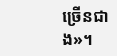ច្រើនជាង»។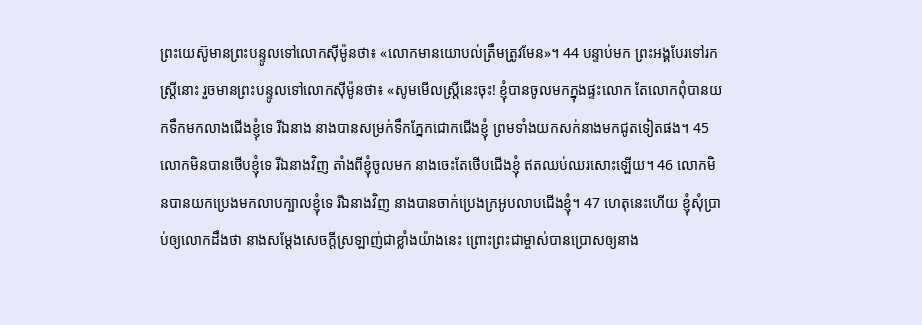ព្រះយេស៊ូមានព្រះបន្ទូលទៅលោកស៊ីម៉ូនថា៖ «លោកមានយោបល់ត្រឹមត្រូវមែន»។ 44 បន្ទាប់មក ព្រះអង្គបែរទៅរកស្ត្រីនោះ រួចមានព្រះបន្ទូលទៅលោកស៊ីម៉ូនថា៖ «សូមមើលស្ត្រីនេះចុះ! ខ្ញុំបានចូលមកក្នុងផ្ទះលោក តែលោកពុំបានយកទឹកមកលាងជើងខ្ញុំទេ រីឯនាង នាងបានសម្រក់ទឹកភ្នែកជោកជើងខ្ញុំ ព្រមទាំងយកសក់នាងមកជូតទៀតផង។ 45 លោកមិនបានថើបខ្ញុំទេ រីឯនាងវិញ តាំងពីខ្ញុំចូលមក នាងចេះតែថើបជើងខ្ញុំ ឥតឈប់ឈរសោះឡើយ។ 46 លោកមិនបានយកប្រេងមកលាបក្បាលខ្ញុំទេ រីឯនាងវិញ នាងបានចាក់ប្រេងក្រអូបលាបជើងខ្ញុំ។ 47 ហេតុនេះហើយ ខ្ញុំសុំប្រាប់ឲ្យលោកដឹងថា នាងសម្ដែងសេចក្ដីស្រឡាញ់ជាខ្លាំងយ៉ាងនេះ ព្រោះព្រះជាម្ចាស់បានប្រោសឲ្យនាង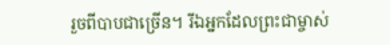រួចពីបាបជាច្រើន។ រីឯអ្នកដែលព្រះជាម្ចាស់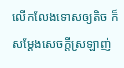លើកលែងទោសឲ្យតិច ក៏សម្ដែងសេចក្ដីស្រឡាញ់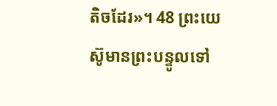តិចដែរ»។ 48 ព្រះយេស៊ូមានព្រះបន្ទូលទៅ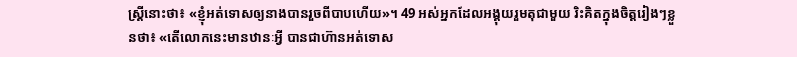ស្ត្រីនោះថា៖ «ខ្ញុំអត់ទោសឲ្យនាងបានរួចពីបាបហើយ»។ 49 អស់អ្នកដែលអង្គុយរួមតុជាមួយ រិះគិតក្នុងចិត្តរៀងៗខ្លួនថា៖ «តើលោកនេះមានឋានៈអ្វី បានជាហ៊ានអត់ទោស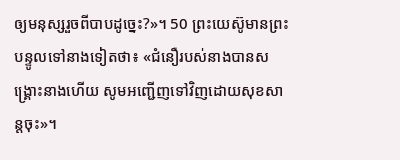ឲ្យមនុស្សរួចពីបាបដូច្នេះ?»។ 50 ព្រះយេស៊ូមានព្រះបន្ទូលទៅនាងទៀតថា៖ «ជំនឿរបស់នាងបានសង្គ្រោះនាងហើយ សូមអញ្ជើញទៅវិញដោយសុខសាន្តចុះ»។